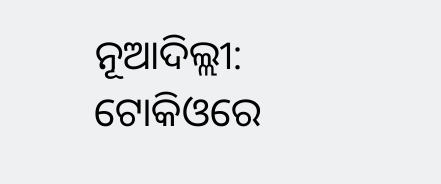ନୂଆଦିଲ୍ଲୀ: ଟୋକିଓରେ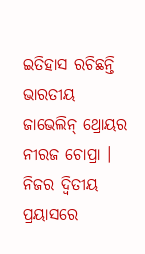ଇତିହାସ ରଚିଛନ୍ତି ଭାରତୀୟ ଜାଭେଲିନ୍ ଥ୍ରୋୟର ନୀରଜ ଚୋପ୍ରା । ନିଜର ଦ୍ୱିତୀୟ ପ୍ରୟାସରେ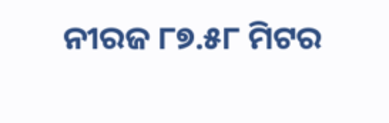ନୀରଜ ୮୭.୫୮ ମିଟର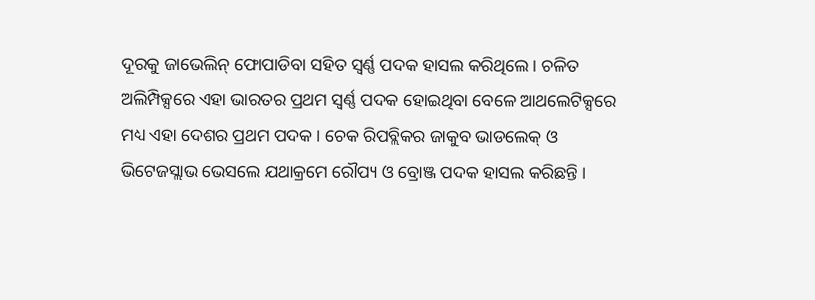ଦୂରକୁ ଜାଭେଲିନ୍ ଫୋପାଡିବା ସହିତ ସ୍ୱର୍ଣ୍ଣ ପଦକ ହାସଲ କରିଥିଲେ । ଚଳିତ ଅଲିମ୍ପିକ୍ସରେ ଏହା ଭାରତର ପ୍ରଥମ ସ୍ୱର୍ଣ୍ଣ ପଦକ ହୋଇଥିବା ବେଳେ ଆଥଲେଟିକ୍ସରେ ମଧ୍ୟ ଏହା ଦେଶର ପ୍ରଥମ ପଦକ । ଚେକ ରିପବ୍ଲିକର ଜାକୁବ ଭାଡଲେକ୍ ଓ ଭିଟେଜସ୍ଲାଭ ଭେସଲେ ଯଥାକ୍ରମେ ରୌପ୍ୟ ଓ ବ୍ରୋଞ୍ଜ ପଦକ ହାସଲ କରିଛନ୍ତି ।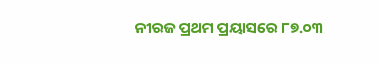ନୀରଜ ପ୍ରଥମ ପ୍ରୟାସରେ ୮୭.୦୩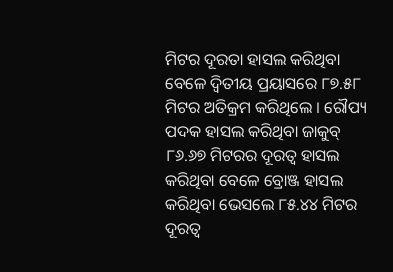ମିଟର ଦୂରତା ହାସଲ କରିଥିବା ବେଳେ ଦ୍ୱିତୀୟ ପ୍ରୟାସରେ ୮୭.୫୮ ମିଟର ଅତିକ୍ରମ କରିଥିଲେ । ରୌପ୍ୟ ପଦକ ହାସଲ କରିଥିବା ଜାକୁବ୍ ୮୬.୬୭ ମିଟରର ଦୂରତ୍ୱ ହାସଲ କରିଥିବା ବେଳେ ବ୍ରୋଞ୍ଜ ହାସଲ କରିଥିବା ଭେସଲେ ୮୫.୪୪ ମିଟର ଦୂରତ୍ୱ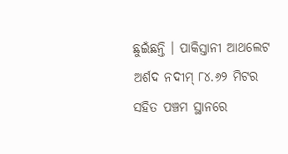ଛୁଇଁଛନ୍ତି । ପାକିସ୍ତାନୀ ଆଥଲେଟ ଅର୍ଶଦ ନଦୀମ୍ ୮୪.୬୨ ମିଟର ସହିତ ପଞ୍ଚମ ସ୍ଥାନରେ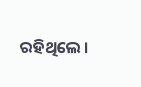ରହିଥିଲେ ।